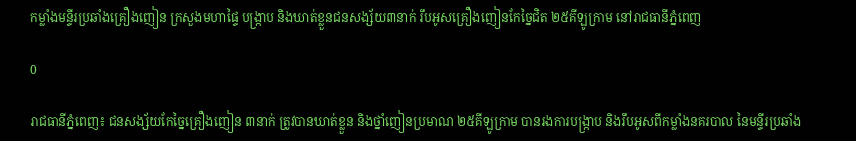កម្លាំងមន្ទីរប្រឆាំងគ្រឿងញៀន ក្រសួងមហាផ្ទៃ បង្ក្រាប និងឃាត់ខ្លួនជនសង្ស័យ៣នាក់ រឹបអូសគ្រឿងញៀនកែច្នៃជិត ២៥គីឡូក្រាម នៅរាជធានីភ្នំពេញ

0

រាជធានីភ្នំពេញ៖ ជនសង្ស័យកែច្នៃគ្រឿងញៀន ៣នាក់ ត្រូវបានឃាត់ខ្លួន និងថ្នាំញៀនប្រមាណ ២៥គីឡូក្រាម បានរងការបង្ក្រាប និងរឹបអូសពីកម្លាំងនគរបាល នៃមន្ទីរប្រឆាំង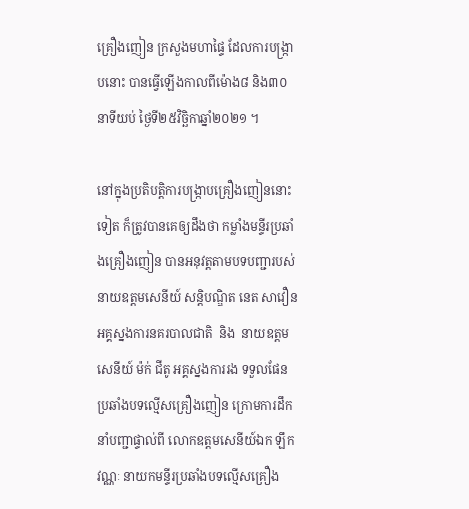គ្រឿងញៀន ក្រសួងមហាផ្ទៃ ដែលការបង្ក្រាបនោះ បានធ្វើឡើងកាលពីម៉ោង៨ និង៣០នាទីយប់ ថ្ងៃទី២៥វិច្ឆិកាឆ្នាំ២០២១ ។

នៅក្នុងប្រតិបត្តិការបង្ក្រាបគ្រឿងញៀននោះទៀត ក៏ត្រូវបានគេឲ្យដឹងថា កម្លាំងមន្ទីរប្រឆាំងគ្រឿងញៀន បានអនុវត្តតាមបទបញ្ជារបស់ នាយឧត្ដមសេនីយ៍ សន្តិបណ្ឌិត នេត សាវឿន អគ្គស្នងការនគរបាលជាតិ  និង  នាយឧត្ដមសេនីយ៍ ម៉ក់ ជីតូ អគ្គស្នងការរង ទទួលផែន ប្រឆាំងបទល្មើសគ្រឿងញៀន ក្រោមការដឹកនាំបញ្ជាផ្ទាល់ពី លោកឧត្ដមសេនីយ៍ឯក ឡឹក វណ្ណៈ នាយកមន្ទីរប្រឆាំងបទល្មើសគ្រឿង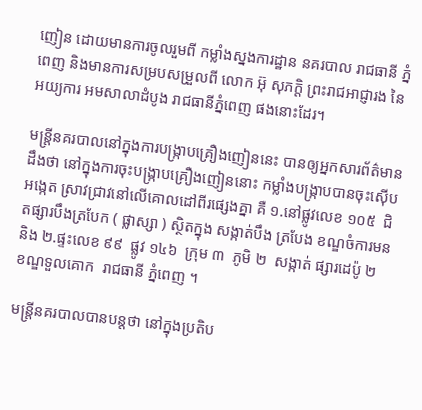ញៀន ដោយមានការចូលរួមពី កម្លាំងស្នងការដ្ឋាន នគរបាល រាជធានី ភ្នំពេញ និងមានការសម្របសម្រួលពី លោក អ៊ុ សុភក្តិ ព្រះរាជអាជ្ញារង នៃ អយ្យការ អមសាលាដំបូង រាជធានីភ្នំពេញ ផងនោះដែរ។

មន្ត្រីនគរបាលនៅក្នុងការបង្ក្រាបគ្រឿងញៀននេះ បានឲ្យអ្នកសារព័ត៌មានដឹងថា នៅក្នុងការចុះបង្ក្រាបគ្រឿងញៀននោះ កម្លាំងបង្ក្រាបបានចុះស៊ើបអង្កេត ស្រាវជ្រាវនៅលើគោលដៅពីរផ្សេងគ្នា គឺ ១.នៅផ្លូវលេខ ១០៥  ជិតផ្សារបឹងត្របែក ( ផ្លាស្សា ) ស្ថិតក្នុង សង្កាត់បឹង ត្របែង ខណ្ឌចំការមន  និង ២.ផ្ទះលេខ ៩៩  ផ្លូវ ១៤៦  ក្រុម ៣  ភូមិ ២  សង្កាត់ ផ្សារដេប៉ូ ២  ខណ្ឌទួលគោក  រាជធានី ភ្នំពេញ ។

មន្ត្រីនគរបាលបានបន្តថា នៅក្នុងប្រតិប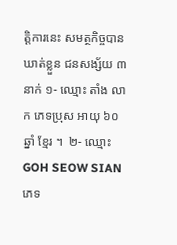ត្តិការនេះ សមត្ថកិច្ចបានឃាត់ខ្លួន ជនសង្ស័យ ៣នាក់ ១- ឈ្មោះ តាំង លាក ភេទប្រុស អាយុ ៦០ឆ្នាំ ខ្មែរ ។  ២- ឈ្មោះ GOH SEOW SIAN  ភេទ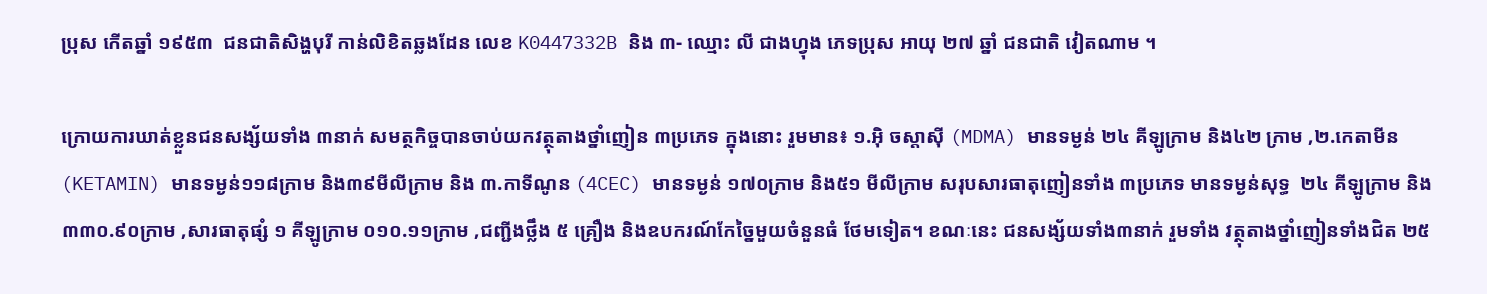ប្រុស កើតឆ្នាំ ១៩៥៣  ជនជាតិសិង្ហបុរី កាន់លិខិតឆ្លងដែន លេខ K0447332B និង ៣- ឈ្មោះ លី ជាងហ្វុង ភេទប្រុស អាយុ ២៧ ឆ្នាំ ជនជាតិ វៀតណាម ។

ក្រោយការឃាត់ខ្លួនជនសង្ស័យទាំង ៣នាក់ សមត្ថកិច្ចបានចាប់យកវត្ថុតាងថ្នាំញៀន ៣ប្រភេទ ក្នុងនោះ រួមមាន៖ ១.អ៊ិ ចស្តាស៊ី (MDMA) មានទម្ងន់ ២៤ គីឡូក្រាម និង៤២ ក្រាម ,២.កេតាមីន (KETAMIN) មានទម្ងន់១១៨ក្រាម និង៣៩មីលីក្រាម និង ៣.កាទីណូន (4CEC) មានទម្ងន់ ១៧០ក្រាម និង៥១ មីលីក្រាម សរុបសារធាតុញៀនទាំង ៣ប្រភេទ មានទម្ងន់សុទ្ធ  ២៤ គីឡូក្រាម និង ៣៣០.៩០ក្រាម ,សារធាតុផ្សំ ១ គីឡូក្រាម ០១០.១១ក្រាម ,ជញ្ជីងថ្លឹង ៥ គ្រឿង និងឧបករណ៍កែច្នៃមួយចំនួនធំ ថែមទៀត។ ខណៈនេះ ជនសង្ស័យទាំង៣នាក់ រួមទាំង វត្ថុតាងថ្នាំញៀនទាំងជិត ២៥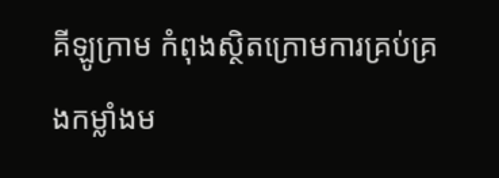គីឡូក្រាម កំពុងស្ថិតក្រោមការគ្រប់គ្រងកម្លាំងម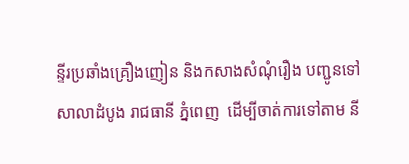ន្ទីរប្រឆាំងគ្រឿងញៀន និងកសាងសំណុំរឿង បញ្ជូនទៅសាលាដំបូង រាជធានី ភ្នំពេញ  ដើម្បីចាត់ការទៅតាម នី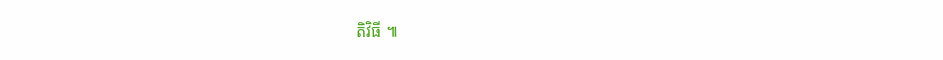តិវិធី ៕